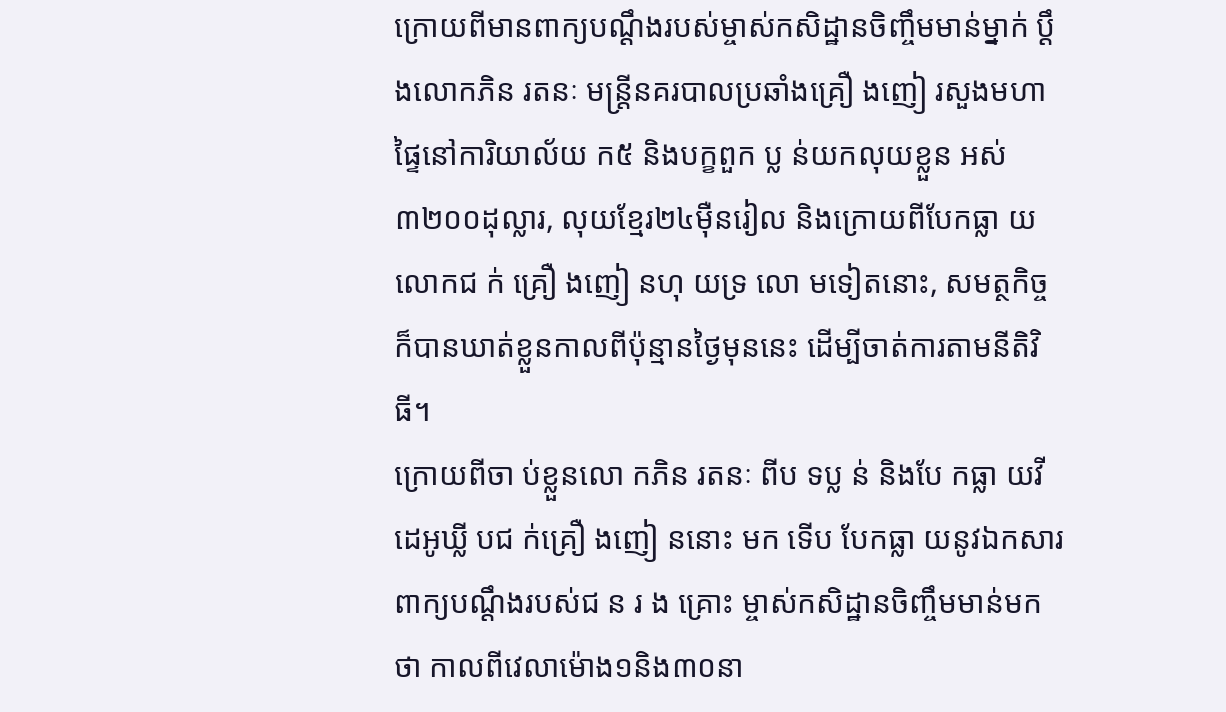ក្រោយពីមានពាក្យបណ្ដឹងរបស់ម្ចាស់កសិដ្ឋានចិញ្ចឹមមាន់ម្នាក់ ប្ដឹងលោកភិន រតនៈ មន្ដ្រីនគរបាលប្រឆាំងគ្រឿ ងញៀ រសួងមហាផ្ទៃនៅការិយាល័យ ក៥ និងបក្ខពួក ប្ល ន់យកលុយខ្លួន អស់៣២០០ដុល្លារ, លុយខ្មែរ២៤ម៉ឺនរៀល និងក្រោយពីបែកធ្លា យលោកជ ក់ គ្រឿ ងញៀ នហុ យទ្រ លោ មទៀតនោះ, សមត្ថកិច្ច ក៏បានឃាត់ខ្លួនកាលពីប៉ុន្មានថ្ងៃមុននេះ ដើម្បីចាត់ការតាមនីតិវិធី។
ក្រោយពីចា ប់ខ្លួនលោ កភិន រតនៈ ពីប ទប្ល ន់ និងបែ កធ្លា យវីដេអូឃ្លី បជ ក់គ្រឿ ងញៀ ននោះ មក ទើប បែកធ្លា យនូវឯកសារពាក្យបណ្ដឹងរបស់ជ ន រ ង គ្រោះ ម្ចាស់កសិដ្ឋានចិញ្ចឹមមាន់មកថា កាលពីវេលាម៉ោង១និង៣០នា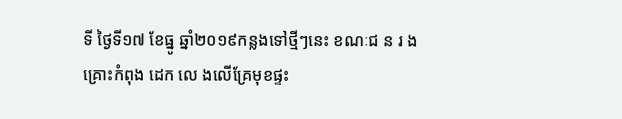ទី ថ្ងៃទី១៧ ខែធ្នូ ឆ្នាំ២០១៩កន្លងទៅថ្មីៗនេះ ខណៈជ ន រ ង គ្រោះកំពុង ដេក លេ ងលើគ្រែមុខផ្ទះ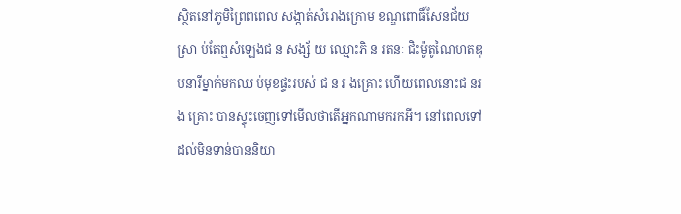ស្ថិតនៅភូមិព្រៃពពេល សង្កាត់សំរោងក្រោម ខណ្ឌពោធិ៍សែនជ័យ ស្រា ប់តែឮសំឡេងជ ន សង្ស័ យ ឈ្មោះភិ ន រតនៈ ជិះម៉ូតូណៃហតឌុបនារីម្នាក់មកឈ ប់មុខផ្ទះរបស់ ជ ន រ ងគ្រោះ ហើយពេលនោះជ នរ ង គ្រោះ បានស្ទុះចេញទៅមើលថាតើអ្នកណាមករកអី។ នៅពេលទៅដល់មិនទាន់បាននិយា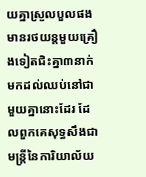យគ្នាស្រួលបួលផង មានរថយន្ដមួយគ្រឿងទៀតជិះគ្នា៣នាក់មកដល់ឈប់នៅជាមួយគ្នានោះដែរ ដែលពួកគេសុទ្ធសឹងជាមន្ដ្រីនៃការិយាល័យ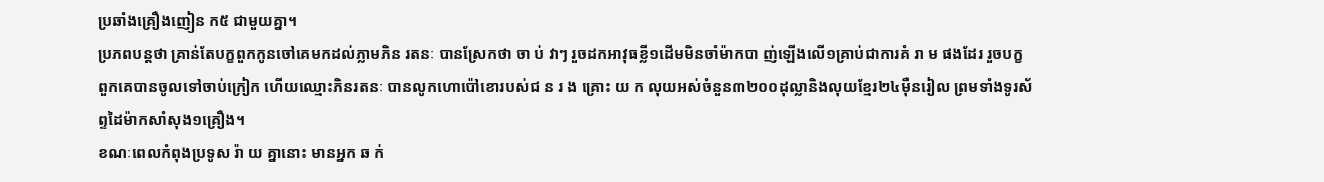ប្រឆាំងគ្រឿងញៀន ក៥ ជាមួយគ្នា។
ប្រភពបន្ដថា គ្រាន់តែបក្ខពួកកូនចៅគេមកដល់ភ្លាមភិន រតនៈ បានស្រែកថា ចា ប់ វាៗ រួចដកអាវុធខ្លី១ដើមមិនចាំម៉ាកបា ញ់ឡើងលើ១គ្រាប់ជាការគំ រា ម ផងដែរ រួចបក្ខពួកគេបានចូលទៅចាប់ក្រៀក ហើយឈ្មោះភិនរតនៈ បានលូកហោប៉ៅខោរបស់ជ ន រ ង គ្រោះ យ ក លុយអស់ចំនួន៣២០០ដុល្លានិងលុយខ្មែរ២៤ម៉ឺនរៀល ព្រមទាំងទូរស័ព្ទដៃម៉ាកសាំសុង១គ្រឿង។
ខណៈពេលកំពុងប្រទូស រ៉ា យ គ្នានោះ មានអ្នក ឆ ក់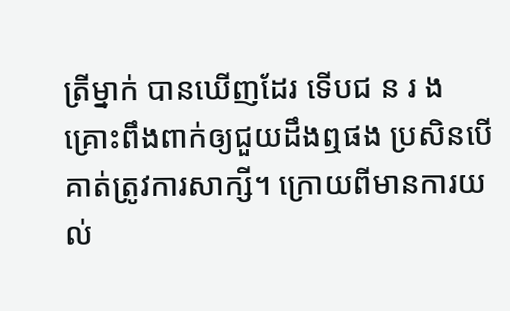ត្រីម្នាក់ បានឃើញដែរ ទើបជ ន រ ង គ្រោះពឹងពាក់ឲ្យជួយដឹងឮផង ប្រសិនបើគាត់ត្រូវការសាក្សី។ ក្រោយពីមានការយល់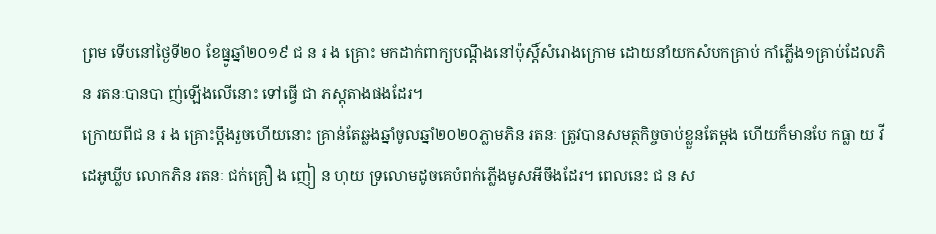ព្រម ទើបនៅថ្ងៃទី២០ ខែធ្នូឆ្នាំ២០១៩ ជ ន រ ង គ្រោះ មកដាក់ពាក្យបណ្ដឹងនៅប៉ុស្តិ៍សំរោងក្រោម ដោយនាំយកសំបកគ្រាប់ កាំភ្លើង១គ្រាប់ដែលភិន រតនៈបានបា ញ់ឡើងលើនោះ ទៅធ្វើ ជា ភស្ដុតាងផងដែរ។
ក្រោយពីជ ន រ ង គ្រោះប្ដឹងរួចហើយនោះ គ្រាន់តែឆ្លងឆ្នាំចូលឆ្នាំ២០២០ភ្លាមភិន រតនៈ ត្រូវបានសមត្ថកិច្ចចាប់ខ្លួនតែម្ដង ហើយក៏មានបែ កធ្លា យ វីដេអូឃ្លីប លោកភិន រតនៈ ជក់គ្រឿ ង ញៀ ន ហុយ ទ្រលោមដូចគេបំពក់ភ្លើងមូសអីចឹងដែរ។ ពេលនេះ ជ ន ស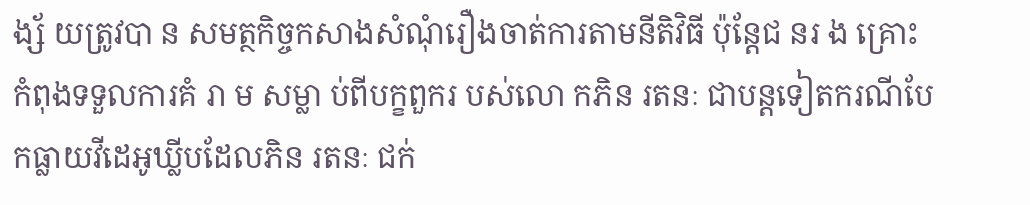ង្ស័ យត្រូវបា ន សមត្ថកិច្ចកសាងសំណុំរឿងចាត់ការតាមនីតិវិធី ប៉ុន្តែជ នរ ង គ្រោះ កំពុងទទួលការគំ រា ម សម្លា ប់ពីបក្ខពួករ បស់លោ កភិន រតនៈ ជាបន្ដទៀតករណីបែកធ្លាយវីដេអូឃ្លីបដែលភិន រតនៈ ជក់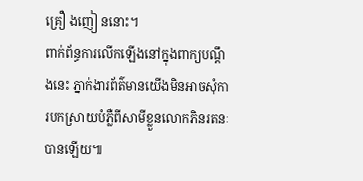គ្រឿ ងញៀ ននោះ។
ពាក់ព័ន្ធការលើកឡើងនៅក្នុងពាក្យបណ្ដឹងនេះ ភ្នាក់ងារព័ត៌មានយើងមិនអាចសុំការបកស្រាយបំភ្លឺពីសាមីខ្លួនលោកភិនរតនៈបានឡើយ៕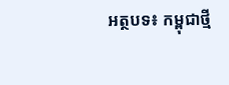អត្ថបទ៖ កម្ពុជាថ្មី